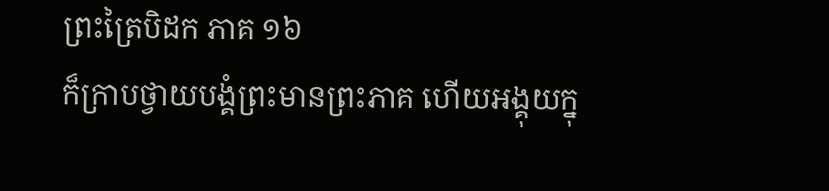ព្រះត្រៃបិដក ភាគ ១៦
ក៏ក្រាបថ្វាយបង្គំព្រះមានព្រះភាគ ហើយអង្គុយក្នុ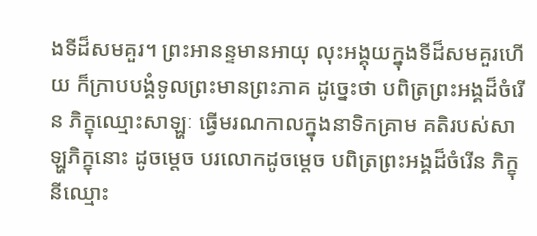ងទីដ៏សមគួរ។ ព្រះអានន្ទមានអាយុ លុះអង្គុយក្នុងទីដ៏សមគួរហើយ ក៏ក្រាបបង្គំទូលព្រះមានព្រះភាគ ដូច្នេះថា បពិត្រព្រះអង្គដ៏ចំរើន ភិក្ខុឈ្មោះសាឡ្ហៈ ធ្វើមរណកាលក្នុងនាទិកគ្រាម គតិរបស់សាឡ្ហភិក្ខុនោះ ដូចម្តេច បរលោកដូចម្តេច បពិត្រព្រះអង្គដ៏ចំរើន ភិក្ខុនីឈ្មោះ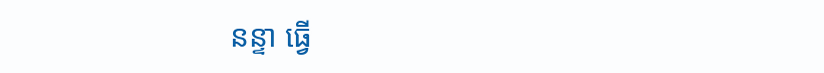នន្ទា ធ្វើ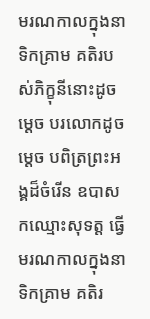មរណកាលក្នុងនាទិកគ្រាម គតិរបស់ភិក្ខុនីនោះដូចម្តេច បរលោកដូចម្តេច បពិត្រព្រះអង្គដ៏ចំរើន ឧបាសកឈ្មោះសុទត្ត ធ្វើមរណកាលក្នុងនាទិកគ្រាម គតិរ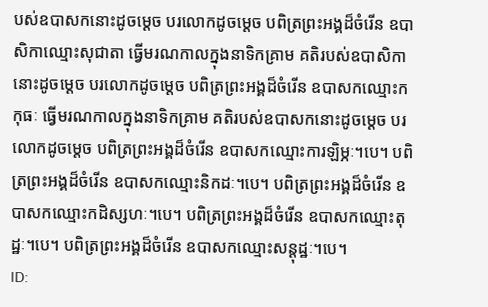បស់ឧបាសកនោះដូចម្តេច បរលោកដូចម្តេច បពិត្រព្រះអង្គដ៏ចំរើន ឧបាសិកាឈ្មោះសុជាតា ធ្វើមរណកាលក្នុងនាទិកគ្រាម គតិរបស់ឧបាសិកានោះដូចម្តេច បរលោកដូចម្តេច បពិត្រព្រះអង្គដ៏ចំរើន ឧបាសកឈ្មោះកកុធៈ ធ្វើមរណកាលក្នុងនាទិកគ្រាម គតិរបស់ឧបាសកនោះដូចម្តេច បរលោកដូចម្តេច បពិត្រព្រះអង្គដ៏ចំរើន ឧបាសកឈ្មោះការឡិម្ភៈ។បេ។ បពិត្រព្រះអង្គដ៏ចំរើន ឧបាសកឈ្មោះនិកដៈ។បេ។ បពិត្រព្រះអង្គដ៏ចំរើន ឧបាសកឈ្មោះកដិស្សហៈ។បេ។ បពិត្រព្រះអង្គដ៏ចំរើន ឧបាសកឈ្មោះតុដ្ឋៈ។បេ។ បពិត្រព្រះអង្គដ៏ចំរើន ឧបាសកឈ្មោះសន្តុដ្ឋៈ។បេ។
ID: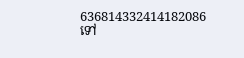636814332414182086
ទៅ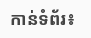កាន់ទំព័រ៖